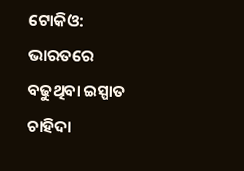ଟୋକିଓ: ଭାରତରେ ବଢୁଥିବା ଇସ୍ପାତ ଚାହିଦା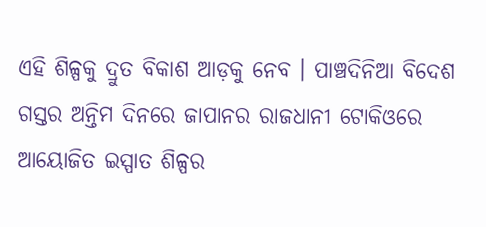ଏହି ଶିଳ୍ପକୁ ଦ୍ରୁତ ବିକାଶ ଆଡ଼କୁ ନେବ । ପାଞ୍ଚଦିନିଆ ବିଦେଶ ଗସ୍ତର ଅନ୍ତିମ ଦିନରେ ଜାପାନର ରାଜଧାନୀ ଟୋକିଓରେ ଆୟୋଜିତ ଇସ୍ପାତ ଶିଳ୍ପର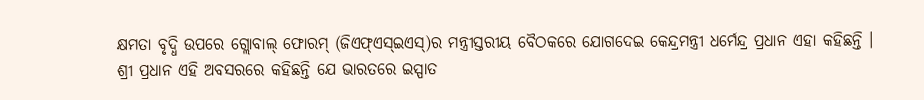କ୍ଷମତା ବୃଦ୍ଧି ଉପରେ ଗ୍ଲୋବାଲ୍ ଫୋରମ୍ (ଜିଏଫ୍ଏସ୍ଇଏସ୍)ର ମନ୍ତ୍ରୀସ୍ତରୀୟ ବୈଠକରେ ଯୋଗଦେଇ କେନ୍ଦ୍ରମନ୍ତ୍ରୀ ଧର୍ମେନ୍ଦ୍ର ପ୍ରଧାନ ଏହା କହିଛନ୍ତି ।
ଶ୍ରୀ ପ୍ରଧାନ ଏହି ଅବସରରେ କହିଛନ୍ତି ଯେ ଭାରତରେ ଇସ୍ପାତ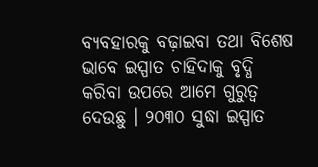ବ୍ୟବହାରକୁ ବଢ଼ାଇବା ତଥା ବିଶେଷ ଭାବେ ଇସ୍ପାତ ଚାହିଦାକୁ ବୃଦ୍ଧି କରିବା ଉପରେ ଆମେ ଗୁରୁତ୍ୱ ଦେଉଛୁ । ୨୦୩୦ ସୁଦ୍ଧା ଇସ୍ପାତ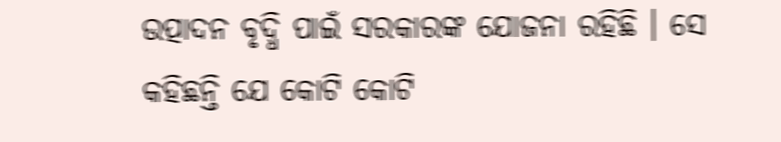ଉତ୍ପାଦନ ବୃଦ୍ଧି ପାଇଁ ସରକାରଙ୍କ ଯୋଜନା ରହିଛି । ସେ କହିଛନ୍ତି ଯେ କୋଟି କୋଟି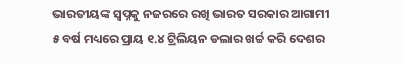ଭାରତୀୟଙ୍କ ସ୍ୱପ୍ନକୁ ନଜରରେ ରଖି ଭାରତ ସରକାର ଆଗାମୀ ୫ ବର୍ଷ ମଧ୍ୟରେ ପ୍ରାୟ ୧.୪ ଟ୍ରିଲିୟନ ଡଲାର ଖର୍ଚ୍ଚ କରି ଦେଶର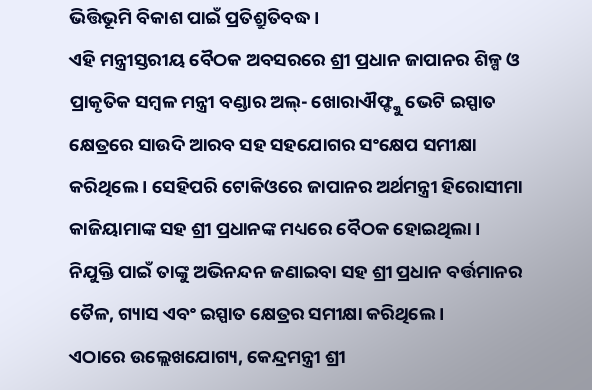ଭିତ୍ତିଭୂମି ବିକାଶ ପାଇଁ ପ୍ରତିଶ୍ରୁତିବଦ୍ଧ ।
ଏହି ମନ୍ତ୍ରୀସ୍ତରୀୟ ବୈଠକ ଅବସରରେ ଶ୍ରୀ ପ୍ରଧାନ ଜାପାନର ଶିଳ୍ପ ଓ ପ୍ରାକୃତିକ ସମ୍ୱଳ ମନ୍ତ୍ରୀ ବଣ୍ଡାର ଅଲ୍- ଖୋରାଐଫ୍ଙ୍କୁ ଭେଟି ଇସ୍ପାତ କ୍ଷେତ୍ରରେ ସାଉଦି ଆରବ ସହ ସହଯୋଗର ସଂକ୍ଷେପ ସମୀକ୍ଷା କରିଥିଲେ । ସେହିପରି ଟୋକିଓରେ ଜାପାନର ଅର୍ଥମନ୍ତ୍ରୀ ହିରୋସୀମା କାଜିୟାମାଙ୍କ ସହ ଶ୍ରୀ ପ୍ରଧାନଙ୍କ ମଧ୍ୟରେ ବୈଠକ ହୋଇଥିଲା । ନିଯୁକ୍ତି ପାଇଁ ତାଙ୍କୁ ଅଭିନନ୍ଦନ ଜଣାଇବା ସହ ଶ୍ରୀ ପ୍ରଧାନ ବର୍ତ୍ତମାନର ତୈଳ, ଗ୍ୟାସ ଏବଂ ଇସ୍ପାତ କ୍ଷେତ୍ରର ସମୀକ୍ଷା କରିଥିଲେ ।
ଏଠାରେ ଉଲ୍ଲେଖଯୋଗ୍ୟ, କେନ୍ଦ୍ରମନ୍ତ୍ରୀ ଶ୍ରୀ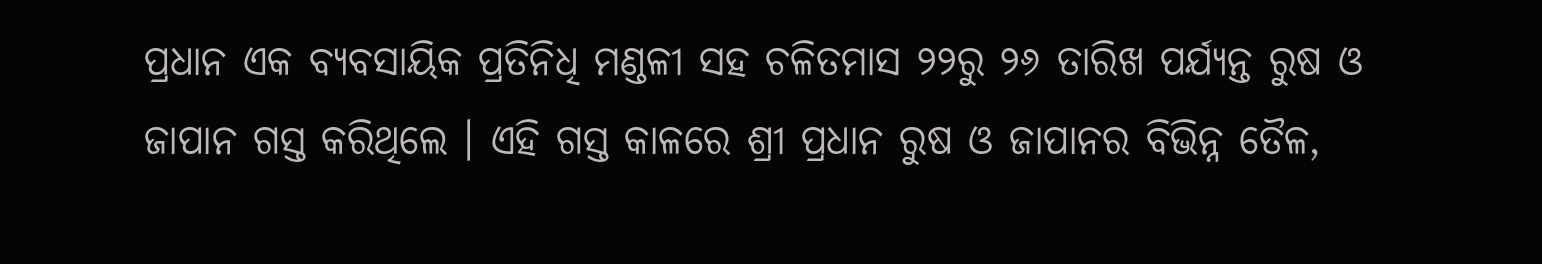ପ୍ରଧାନ ଏକ ବ୍ୟବସାୟିକ ପ୍ରତିନିଧି ମଣ୍ଡଳୀ ସହ ଚଳିତମାସ ୨୨ରୁ ୨୬ ତାରିଖ ପର୍ଯ୍ୟନ୍ତ ରୁଷ ଓ ଜାପାନ ଗସ୍ତ କରିଥିଲେ । ଏହି ଗସ୍ତ କାଳରେ ଶ୍ରୀ ପ୍ରଧାନ ରୁଷ ଓ ଜାପାନର ବିଭିନ୍ନ ତୈଳ,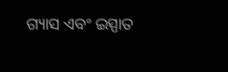ଗ୍ୟାସ ଏବଂ ଇସ୍ପାତ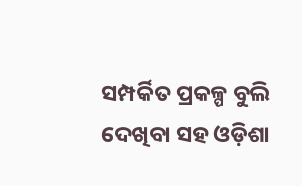ସମ୍ପର୍କିତ ପ୍ରକଳ୍ପ ବୁଲି ଦେଖିବା ସହ ଓଡ଼ିଶା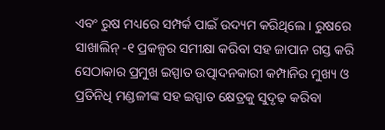ଏବଂ ରୁଷ ମଧ୍ୟରେ ସମ୍ପର୍କ ପାଇଁ ଉଦ୍ୟମ କରିଥିଲେ । ରୁଷରେ ସାଖାଲିନ୍ -୧ ପ୍ରକଳ୍ପର ସମୀକ୍ଷା କରିବା ସହ ଜାପାନ ଗସ୍ତ କରି ସେଠାକାର ପ୍ରମୁଖ ଇସ୍ପାତ ଉତ୍ପାଦନକାରୀ କମ୍ପାନିର ମୁଖ୍ୟ ଓ ପ୍ରତିନିଧି ମଣ୍ଡଳୀଙ୍କ ସହ ଇସ୍ପାତ କ୍ଷେତ୍ରକୁ ସୁଦୃଢ଼ କରିବା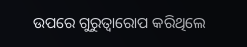ଉପରେ ଗୁରୁତ୍ୱାରୋପ କରିଥିଲେ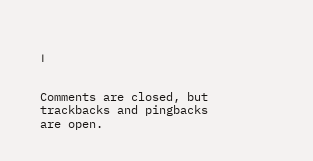।


Comments are closed, but trackbacks and pingbacks are open.